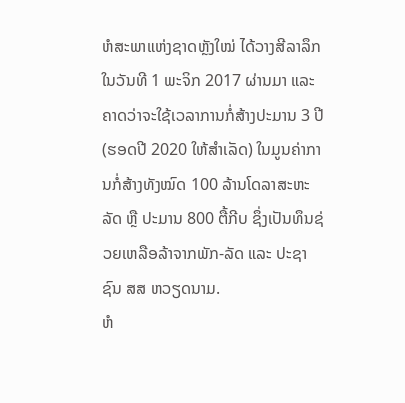ຫໍສະພາແຫ່ງຊາດຫຼັງໃໝ່ ໄດ້ວາງສີລາລຶກໃນວັນທີ 1 ພະຈິກ 2017 ຜ່ານມາ ແລະ ຄາດວ່າຈະໃຊ້ເວລາການກໍ່ສ້າງປະມານ 3 ປີ (ຮອດປີ 2020 ໃຫ້ສຳເລັດ) ໃນມູນຄ່າການກໍ່ສ້າງທັງໝົດ 100 ລ້ານໂດລາສະຫະລັດ ຫຼື ປະມານ 800 ຕື້ກີບ ຊຶ່ງເປັນທຶນຊ່ວຍເຫລືອລ້າຈາກພັກ-ລັດ ແລະ ປະຊາຊົນ ສສ ຫວຽດນາມ.
ຫໍ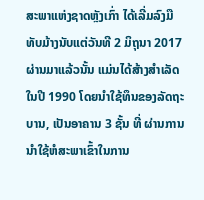ສະພາແຫ່ງຊາດຫຼັງເກົ່າ ໄດ້ເລີ່ມລົງມືທັບມ້າງນັບແຕ່ວັນທີ 2 ມິຖຸນາ 2017 ຜ່ານມາແລ້ວນັ້ນ ແມ່ນໄດ້ສ້າງສຳເລັດໃນປີ 1990 ໂດຍນຳໃຊ້ທຶນຂອງລັດຖະບານ, ເປັນອາຄານ 3 ຊັ້ນ ທີ່ ຜ່ານການນຳໃຊ້ຫໍສະພາເຂົ້າໃນການ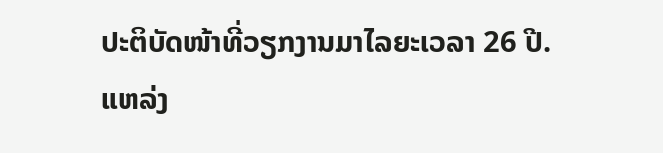ປະຕິບັດໜ້າທີ່ວຽກງານມາໄລຍະເວລາ 26 ປີ.
ແຫລ່ງ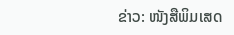ຂ່າວ: ໜັງສືພິມເສດ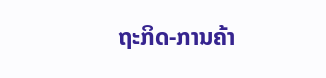ຖະກິດ-ການຄ້າ